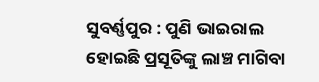ସୁବର୍ଣ୍ଣପୁର : ପୁଣି ଭାଇରାଲ ହୋଇଛି ପ୍ରସୂତିଙ୍କୁ ଲାଞ୍ଚ ମାଗିବା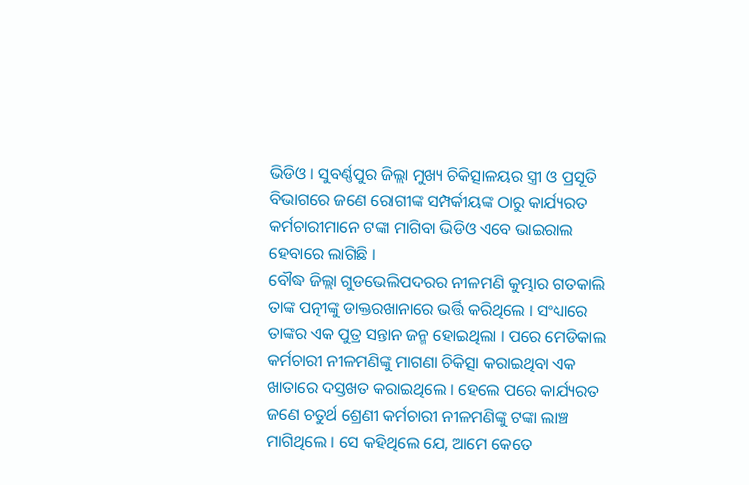ଭିଡିଓ । ସୁବର୍ଣ୍ଣପୁର ଜିଲ୍ଲା ମୁଖ୍ୟ ଚିକିତ୍ସାଳୟର ସ୍ତ୍ରୀ ଓ ପ୍ରସୂତି ବିଭାଗରେ ଜଣେ ରୋଗୀଙ୍କ ସମ୍ପର୍କୀୟଙ୍କ ଠାରୁ କାର୍ଯ୍ୟରତ କର୍ମଚାରୀମାନେ ଟଙ୍କା ମାଗିବା ଭିଡିଓ ଏବେ ଭାଇରାଲ ହେବାରେ ଲାଗିଛି ।
ବୌଦ୍ଧ ଜିଲ୍ଲା ଗୁଡଭେଲିପଦରର ନୀଳମଣି କୁମ୍ଭାର ଗତକାଲି ତାଙ୍କ ପତ୍ନୀଙ୍କୁ ଡାକ୍ତରଖାନାରେ ଭର୍ତ୍ତି କରିଥିଲେ । ସଂଧ୍ୟାରେ ତାଙ୍କର ଏକ ପୁତ୍ର ସନ୍ତାନ ଜନ୍ମ ହୋଇଥିଲା । ପରେ ମେଡିକାଲ କର୍ମଚାରୀ ନୀଳମଣିଙ୍କୁ ମାଗଣା ଚିକିତ୍ସା କରାଇଥିବା ଏକ ଖାତାରେ ଦସ୍ତଖତ କରାଇଥିଲେ । ହେଲେ ପରେ କାର୍ଯ୍ୟରତ ଜଣେ ଚତୁର୍ଥ ଶ୍ରେଣୀ କର୍ମଚାରୀ ନୀଳମଣିଙ୍କୁ ଟଙ୍କା ଲାଞ୍ଚ ମାଗିଥିଲେ । ସେ କହିଥିଲେ ଯେ, ଆମେ କେତେ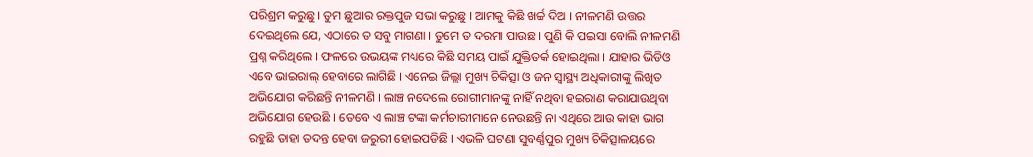ପରିଶ୍ରମ କରୁଛୁ । ତୁମ ଛୁଆର ରକ୍ତପୁଜ ସଭା କରୁଛୁ । ଆମକୁ କିଛି ଖର୍ଚ୍ଚ ଦିଅ । ନୀଳମଣି ଉତ୍ତର ଦେଇଥିଲେ ଯେ, ଏଠାରେ ତ ସବୁ ମାଗଣା । ତୁମେ ତ ଦରମା ପାଉଛ । ପୁଣି କି ପଇସା ବୋଲି ନୀଳମଣି ପ୍ରଶ୍ନ କରିଥିଲେ । ଫଳରେ ଉଭୟଙ୍କ ମଧ୍ୟରେ କିଛି ସମୟ ପାଇଁ ଯୁକ୍ତିତର୍କ ହୋଇଥିଲା । ଯାହାର ଭିଡିଓ ଏବେ ଭାଇରାଲ୍ ହେବାରେ ଲାଗିଛି । ଏନେଇ ଜିଲ୍ଲା ମୁଖ୍ୟ ଚିକିତ୍ସା ଓ ଜନ ସ୍ୱାସ୍ଥ୍ୟ ଅଧିକାରୀଙ୍କୁ ଲିଖିତ ଅଭିଯୋଗ କରିଛନ୍ତି ନୀଳମଣି । ଲାଞ୍ଚ ନଦେଲେ ରୋଗୀମାନଙ୍କୁ ନାହିଁ ନଥିବା ହଇରାଣ କରାଯାଉଥିବା ଅଭିଯୋଗ ହେଉଛି । ତେବେ ଏ ଲାଞ୍ଚ ଟଙ୍କା କର୍ମଚାରୀମାନେ ନେଉଛନ୍ତି ନା ଏଥିରେ ଆଉ କାହା ଭାଗ ରହୁଛି ତାହା ତଦନ୍ତ ହେବା ଜରୁରୀ ହୋଇପଡିଛି । ଏଭଳି ଘଟଣା ସୁବର୍ଣ୍ଣପୁର ମୁଖ୍ୟ ଚିକିତ୍ସାଳୟରେ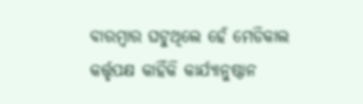ବାରମ୍ବାର ଘଟୁଥିଲେ ହେଁ ମେଡିକାଲ କର୍ତ୍ତୃପକ୍ଷ କାହିଁକି କାର୍ଯ୍ୟାନୁଷ୍ଠାନ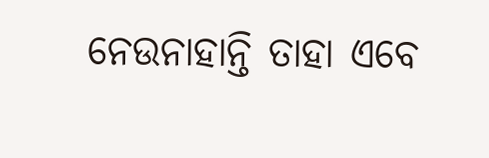ନେଉନାହାନ୍ତି ତାହା ଏବେ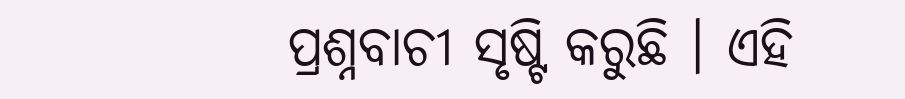ପ୍ରଶ୍ନବାଚୀ ସୃଷ୍ଟି କରୁଛି । ଏହି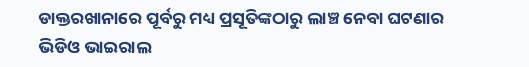ଡାକ୍ତରଖାନାରେ ପୂର୍ବରୁ ମଧ୍ୟ ପ୍ରସୂତିଙ୍କଠାରୁ ଲାଞ୍ଚ ନେବା ଘଟଣାର ଭିଡିଓ ଭାଇରାଲ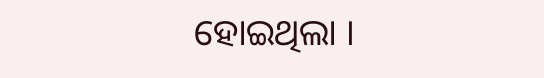ହୋଇଥିଲା ।